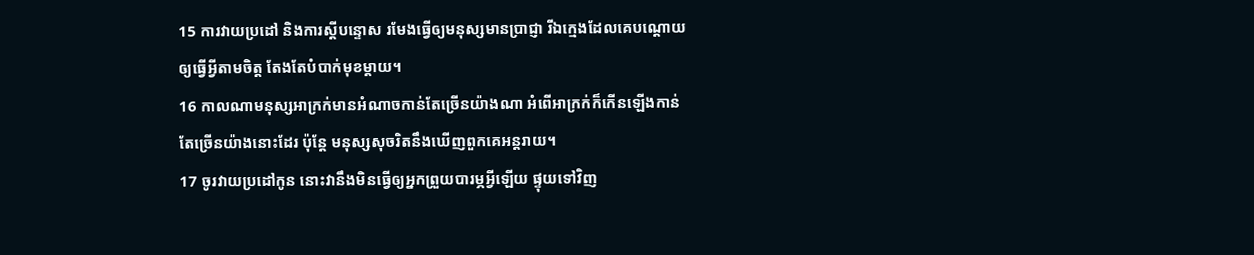15 ការវាយប្រដៅ និងការស្ដីបន្ទោស រមែងធ្វើឲ្យមនុស្សមានប្រាជ្ញា រីឯក្មេងដែលគេបណ្ដោយឲ្យធ្វើអ្វីតាមចិត្ត តែងតែបំបាក់មុខម្ដាយ។
16 កាលណាមនុស្សអាក្រក់មានអំណាចកាន់តែច្រើនយ៉ាងណា អំពើអាក្រក់ក៏កើនឡើងកាន់តែច្រើនយ៉ាងនោះដែរ ប៉ុន្តែ មនុស្សសុចរិតនឹងឃើញពួកគេអន្តរាយ។
17 ចូរវាយប្រដៅកូន នោះវានឹងមិនធ្វើឲ្យអ្នកព្រួយបារម្ភអ្វីឡើយ ផ្ទុយទៅវិញ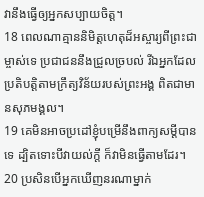វានឹងធ្វើឲ្យអ្នកសប្បាយចិត្ត។
18 ពេលណាគ្មាននិមិត្តហេតុដ៏អស្ចារ្យពីព្រះជាម្ចាស់ទេ ប្រជាជននឹងជ្រួលច្របល់ រីឯអ្នកដែលប្រតិបត្តិតាមក្រឹត្យវិន័យរបស់ព្រះអង្គ ពិតជាមានសុភមង្គល។
19 គេមិនអាចប្រដៅខ្ញុំបម្រើនឹងពាក្យសម្ដីបានទេ ដ្បិតទោះបីវាយល់ក្ដី ក៏វាមិនធ្វើតាមដែរ។
20 ប្រសិនបើអ្នកឃើញនរណាម្នាក់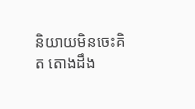និយាយមិនចេះគិត តោងដឹង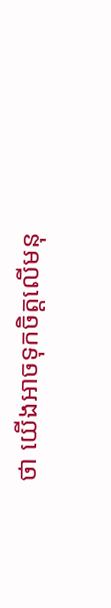ថា យើងអាចទុកចិត្តលើមនុ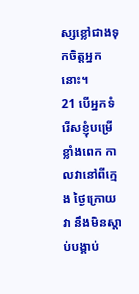ស្សខ្លៅជាងទុកចិត្តអ្នកនោះ។
21 បើអ្នកទំរើសខ្ញុំបម្រើខ្លាំងពេក កាលវានៅពីក្មេង ថ្ងៃក្រោយវា នឹងមិនស្ដាប់បង្គាប់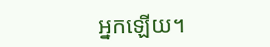អ្នកឡើយ។